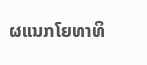ຜແນກໂຍທາທິ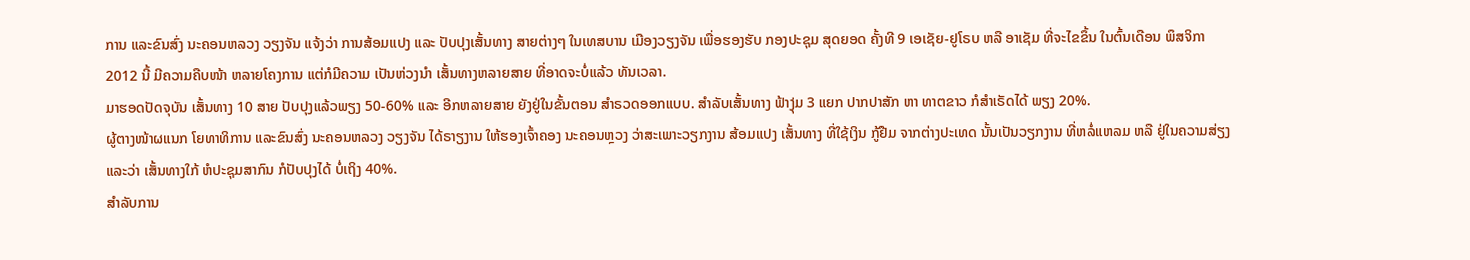ການ ແລະຂົນສົ່ງ ນະຄອນຫລວງ ວຽງຈັນ ແຈ້ງວ່າ ການສ້ອມແປງ ແລະ ປັບປຸງເສັ້ນທາງ ສາຍຕ່າງໆ ໃນເທສບານ ເມືອງວຽງຈັນ ເພື່ອຮອງຮັບ ກອງປະຊຸມ ສຸດຍອດ ຄັ້ງທີ 9 ເອເຊັຍ-ຢູໂຣບ ຫລື ອາເຊັມ ທີ່ຈະໄຂຂຶ້ນ ໃນຕົ້ນເດືອນ ພຶສຈິກາ 2012 ນີ້ ມີຄວາມຄືບໜ້າ ຫລາຍໂຄງການ ແຕ່ກໍມີຄວາມ ເປັນຫ່ວງນໍາ ເສັ້ນທາງຫລາຍສາຍ ທີ່ອາດຈະບໍ່ແລ້ວ ທັນເວລາ.
ມາຮອດປັດຈຸບັນ ເສັ້ນທາງ 10 ສາຍ ປັບປຸງແລ້ວພຽງ 50-60% ແລະ ອີກຫລາຍສາຍ ຍັງຢູ່ໃນຂັ້ນຕອນ ສໍາຣວດອອກແບບ. ສໍາລັບເສັ້ນທາງ ຟ້າງຸ່ມ 3 ແຍກ ປາກປາສັກ ຫາ ທາຕຂາວ ກໍສໍາເຣັດໄດ້ ພຽງ 20%.
ຜູ້ຕາງໜ້າຜແນກ ໂຍທາທິການ ແລະຂົນສົ່ງ ນະຄອນຫລວງ ວຽງຈັນ ໄດ້ຣາຽງານ ໃຫ້ຮອງເຈົ້າຄອງ ນະຄອນຫຼວງ ວ່າສະເພາະວຽກງານ ສ້ອມແປງ ເສັ້ນທາງ ທີ່ໃຊ້ເງິນ ກູ້ຢືມ ຈາກຕ່າງປະເທດ ນັ້ນເປັນວຽກງານ ທີ່ຫລໍ່ແຫລມ ຫລື ຢູ່ໃນຄວາມສ່ຽງ ແລະວ່າ ເສັ້ນທາງໃກ້ ຫໍປະຊຸມສາກົນ ກໍປັບປຸງໄດ້ ບໍ່ເຖິງ 40%.
ສໍາລັບການ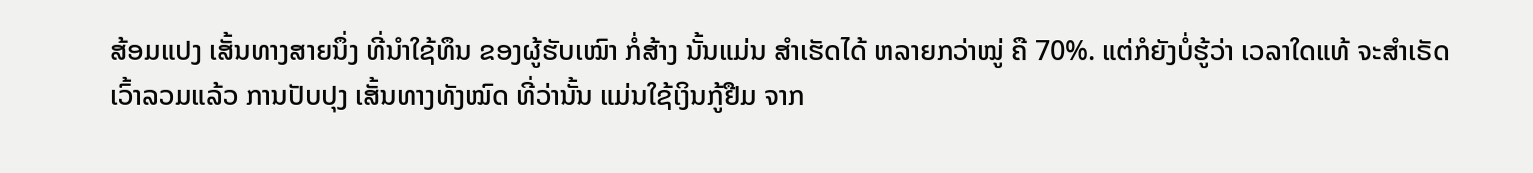ສ້ອມແປງ ເສັ້ນທາງສາຍນຶ່ງ ທີ່ນໍາໃຊ້ທຶນ ຂອງຜູ້ຮັບເໝົາ ກໍ່ສ້າງ ນັ້ນແມ່ນ ສໍາເຮັດໄດ້ ຫລາຍກວ່າໝູ່ ຄື 70%. ແຕ່ກໍຍັງບໍ່ຮູ້ວ່າ ເວລາໃດແທ້ ຈະສໍາເຣັດ ເວົ້າລວມແລ້ວ ການປັບປຸງ ເສັ້ນທາງທັງໝົດ ທີ່ວ່ານັ້ນ ແມ່ນໃຊ້ເງິນກູ້ຢືມ ຈາກ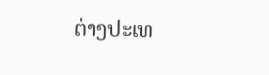ຕ່າງປະເທ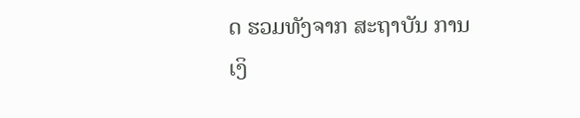ດ ຮວມທັງຈາກ ສະຖາບັນ ການເງິ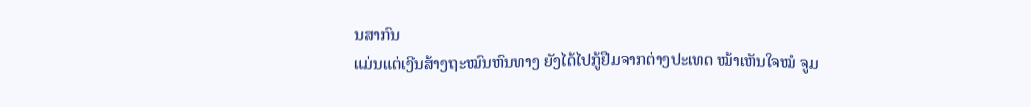ນສາກົນ
ແມ່ນແຕ່ເງີນສ້າງຖະໝົນຫົນທາງ ຍັງໄດ້ໄປກູ້ຢືມຈາກຕ່າງປະເທດ ໝ້າເຫັນໃຈໝໍ ຈູມ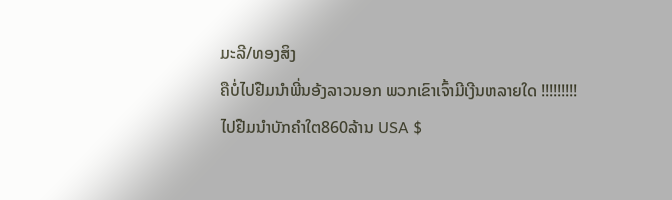ມະລີ/ທອງສິງ
ຄືບໍ່ໄປຢືມນຳພີ່ນອ້ງລາວນອກ ພວກເຂົາເຈົ້າມີເງີນຫລາຍໃດ !!!!!!!!!
ໄປຢືມນໍາບັກຄໍາໃຕ860ລ້ານ USA $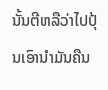ນັ້ນຕີຫລືວ່າໄປປຸ້ນເອົານໍາມັນຄືນ